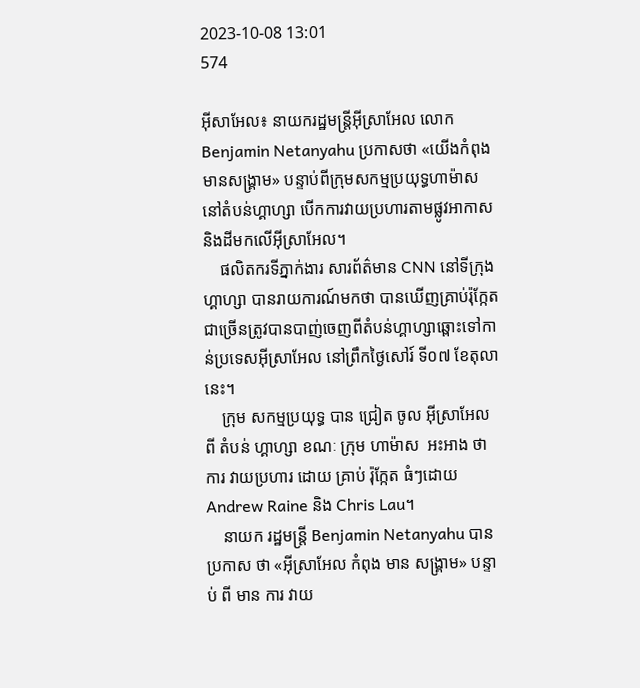2023-10-08 13:01
574

អ៊ីសាអែល៖ នាយករដ្ឋមន្ត្រីអ៊ីស្រាអែល លោក Benjamin Netanyahu ប្រកាសថា «យើងកំពុងមានសង្គ្រាម» បន្ទាប់ពីក្រុមសកម្មប្រយុទ្ធហាម៉ាស នៅតំបន់ហ្គាហ្សា បើកការវាយប្រហារតាមផ្លូវអាកាស និងដីមកលើអ៊ីស្រាអែល។
    ផលិតករទីភ្នាក់ងារ សារព័ត៌មាន CNN នៅទីក្រុងហ្គាហ្សា បានរាយការណ៍មកថា បានឃើញគ្រាប់រ៉ុក្កែតជាច្រើនត្រូវបានបាញ់ចេញពីតំបន់ហ្គាហ្សាឆ្ពោះទៅកាន់ប្រទេសអ៊ីស្រាអែល នៅព្រឹកថ្ងៃសៅរ៍ ទី០៧ ខែតុលានេះ។
    ក្រុម សកម្មប្រយុទ្ធ បាន ជ្រៀត ចូល អ៊ីស្រាអែល  ពី តំបន់ ហ្គាហ្សា ខណៈ ក្រុម ហាម៉ាស  អះអាង ថា  ការ វាយប្រហារ ដោយ គ្រាប់ រ៉ុក្កែត ធំៗដោយ Andrew Raine និង Chris Lau។
    នាយក រដ្ឋមន្ត្រី Benjamin Netanyahu បាន ប្រកាស ថា «អ៊ីស្រាអែល កំពុង មាន សង្រ្គាម» បន្ទាប់ ពី មាន ការ វាយ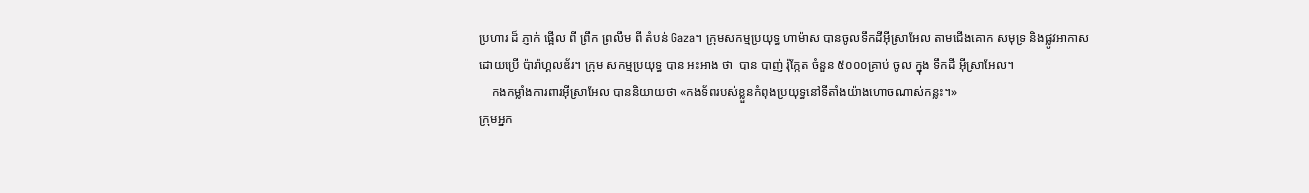ប្រហារ ដ៏ ភ្ញាក់ ផ្អើល ពី ព្រឹក ព្រលឹម ពី តំបន់ Gaza។ ក្រុមសកម្មប្រយុទ្ធ ហាម៉ាស បានចូលទឹកដីអ៊ីស្រាអែល តាមជើងគោក សមុទ្រ និងផ្លូវអាកាស ដោយប្រើ ប៉ារ៉ាហ្គលឌ័រ។ ក្រុម សកម្មប្រយុទ្ធ បាន អះអាង ថា  បាន បាញ់ រ៉ុក្កែត ចំនួន ៥០០០គ្រាប់ ចូល ក្នុង ទឹកដី អ៊ីស្រាអែល។
    កងកម្លាំងការពារអ៊ីស្រាអែល បាននិយាយថា «កងទ័ពរបស់ខ្លួនកំពុងប្រយុទ្ធនៅទីតាំងយ៉ាងហោចណាស់កន្លះ។»
ក្រុមអ្នក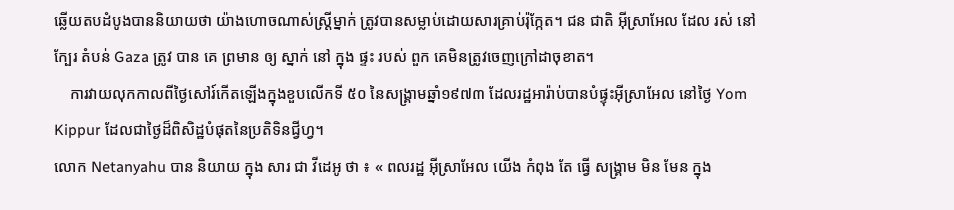ឆ្លើយតបដំបូងបាននិយាយថា យ៉ាងហោចណាស់ស្ត្រីម្នាក់ ត្រូវបានសម្លាប់ដោយសារគ្រាប់រ៉ុក្កែត។ ជន ជាតិ អ៊ីស្រាអែល ដែល រស់ នៅ ក្បែរ តំបន់ Gaza ត្រូវ បាន គេ ព្រមាន ឲ្យ ស្នាក់ នៅ ក្នុង ផ្ទះ របស់ ពួក គេមិនត្រូវចេញក្រៅដាចុខាត។
    ការវាយលុកកាលពីថ្ងៃសៅរ៍កើតឡើងក្នុងខួបលើកទី ៥០ នៃសង្រ្គាមឆ្នាំ១៩៧៣ ដែលរដ្ឋអារ៉ាប់បានបំផ្ទុះអ៊ីស្រាអែល នៅថ្ងៃ Yom Kippur ដែលជាថ្ងៃដ៏ពិសិដ្ឋបំផុតនៃប្រតិទិនជ្វីហ្វ។
លោក Netanyahu បាន និយាយ ក្នុង សារ ជា វីដេអូ ថា ៖ « ពលរដ្ឋ អ៊ីស្រាអែល យើង កំពុង តែ ធ្វើ សង្រ្គាម មិន មែន ក្នុង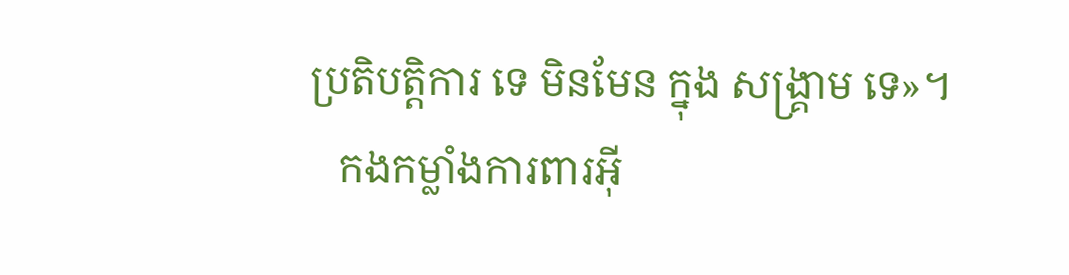ប្រតិបត្តិការ ទេ មិនមែន ក្នុង សង្រ្គាម ទេ»។
   កងកម្លាំងការពារអ៊ី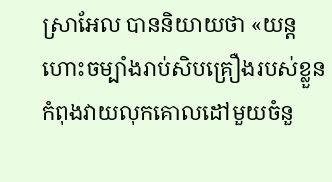ស្រាអែល បាននិយាយថា «យន្តហោះចម្បាំងរាប់សិបគ្រឿងរបស់ខ្លួនកំពុងវាយលុកគោលដៅមួយចំនួ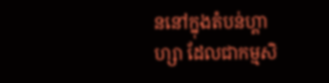ននៅក្នុងតំបន់ហ្គាហ្សា ដែលជាកម្មសិ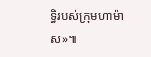ទ្ធិរបស់ក្រុមហាម៉ាស»៕